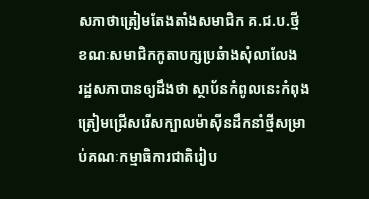សភាថាត្រៀមតែងតាំងសមាជិក គ.ជ.ប.ថ្មី ខណៈសមាជិកកូតាបក្សប្រឆំាងសុំលាលែង
រដ្ឋសភាបានឲ្យដឹងថា ស្ថាប័នកំពូលនេះកំពុងត្រៀមជ្រើសរើសក្បាលម៉ាស៊ីនដឹកនាំថ្មីសម្រាប់គណៈកម្មាធិការជាតិរៀប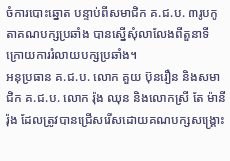ចំការបោះឆ្នោត បន្ទាប់ពីសមាជិក គ.ជ.ប. ៣រូបកូតាគណបក្សប្រឆាំង បានស្នើសុំលាលែងពីតួនាទី ក្រោយការរំលាយបក្សប្រឆាំង។
អនុប្រធាន គ.ជ.ប. លោក គួយ ប៊ុនរឿន និងសមាជិក គ.ជ.ប. លោក រ៉ុង ឈុន និងលោកស្រី តែ ម៉ានីរ៉ុង ដែលត្រូវបានជ្រើសរើសដោយគណបក្សសង្គ្រោះ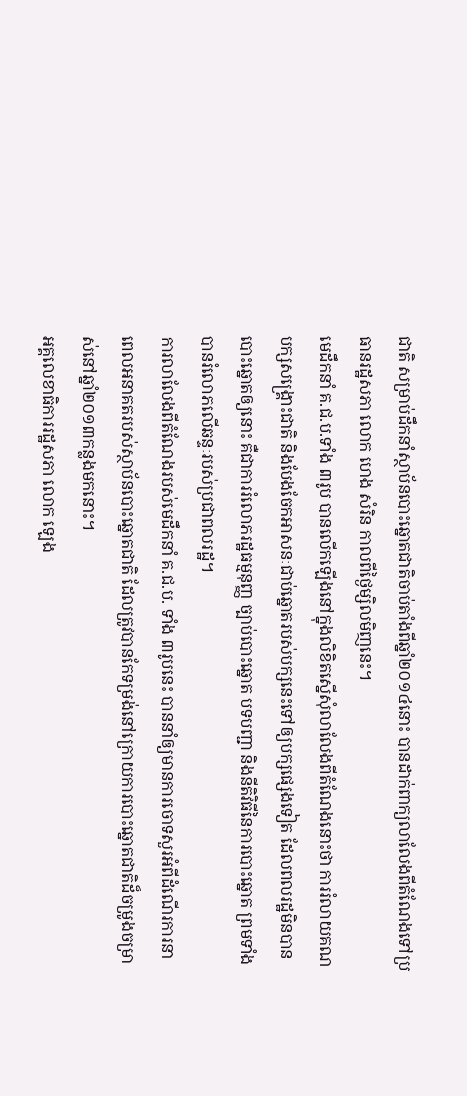ជាតិ សម្រាប់ដឹកនាំស្ថាប័នបោះឆ្នោតជាតិចាប់តាំងពីឆ្នាំ២០១៤នោះ បានដាក់ពាក្យលាលែងពីតំណែងទៅប្រធានរដ្ឋសភា លោក ហេង សំរិន កាលពីថ្ងៃម្សិលមិញនេះ។
មេដឹកនាំ គ.ជ.ប.ទាំង ៣រូប បានលើកឡើងនៅក្នុងលិខិតស្នើសុំលាលែងពីតំណែងនោះថា ការរំលាយគណបក្សសង្គ្រោះជាតិ និងបែងចែកអាសនៈជាប់ឆ្នោតរបស់បក្សនេះទៅឲ្យបក្សផ្សេងទៀត ដែលពលរដ្ឋមិនបានបោះឆ្នោតឲ្យនោះ គឺជាការរំលោភរដ្ឋធម្មនុញ្ញ ច្បាប់បោះឆ្នោត បទបញ្ជា និងនីតិវិធីនៃការបោះឆ្នោត ព្រមទាំងបានរំលោភលើឆន្ទៈរបស់ប្រជាពលរដ្ឋ។
ការលាលែងពីតំណែងរបស់មេដឹកនាំ គ.ជ.ប. ទាំង ៣រូបនេះ បាននាំឲ្យមានការចោទសួរអំពីដំណើរការនាពេលអនាគតរបស់ស្ថាប័នបោះឆ្នោតជាតិ ដែលត្រូវបានកែទម្រង់នៅក្រោយការបោះឆ្នោតជាតិដ៏ចម្រូងចម្រាស់នៅឆ្នាំ២០១៣កន្លងមកនោះ។
អគ្គលេខាធិការរដ្ឋសភា លោក ឡេង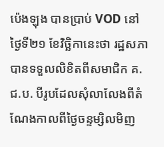ប៉េងឡុង បានប្រាប់ VOD នៅថ្ងៃទី២១ ខែវិច្ឆិកានេះថា រដ្ឋសភាបានទទួលលិខិតពីសមាជិក គ.ជ.ប. បីរូបដែលសុំលាលែងពីតំណែងកាលពីថ្ងៃចន្ទម្សិលមិញ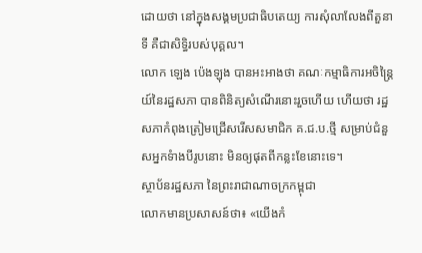ដោយថា នៅក្នុងសង្គមប្រជាធិបតេយ្យ ការសុំលាលែងពីតួនាទី គឺជាសិទ្ធិរបស់បុគ្គល។
លោក ឡេង ប៉េងឡុង បានអះអាងថា គណៈកម្មាធិការអចិន្ត្រៃយ៍នៃរដ្ឋសភា បានពិនិត្យសំណើរនោះរួចហើយ ហើយថា រដ្ឋសភាកំពុងត្រៀមជ្រើសរើសសមាជិក គ.ជ.ប.ថ្មី សម្រាប់ជំនួសអ្នកទំាងបីរូបនោះ មិនឲ្យផុតពីកន្លះខែនោះទេ។
ស្ថាប័នរដ្ឋសភា នៃព្រះរាជាណាចក្រកម្ពុជា
លោកមានប្រសាសន៍ថា៖ «យើងកំ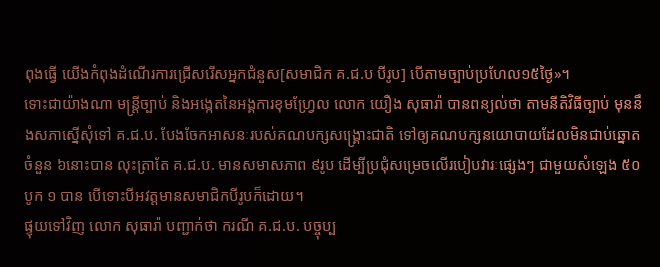ពុងធ្វើ យើងកំពុងដំណើរការជ្រើសរើសអ្នកជំនួស[សមាជិក គ.ជ.ប បីរូប] បើតាមច្បាប់ប្រហែល១៥ថ្ងៃ»។
ទោះជាយ៉ាងណា មន្ត្រីច្បាប់ និងអង្កេតនៃអង្គការខុមហ្វ្រែល លោក យឿង សុធារ៉ា បានពន្យល់ថា តាមនីតិវិធីច្បាប់ មុននឹងសភាស្នើសុំទៅ គ.ជ.ប. បែងចែកអាសនៈរបស់គណបក្សសង្គ្រោះជាតិ ទៅឲ្យគណបក្សនយោបាយដែលមិនជាប់ឆ្នោតចំនួន ៦នោះបាន លុះត្រាតែ គ.ជ.ប. មានសមាសភាព ៩រូប ដើម្បីប្រជុំសម្រេចលើរបៀបវារៈផ្សេងៗ ជាមួយសំឡេង ៥០ បូក ១ បាន បើទោះបីអវត្តមានសមាជិកបីរូបក៏ដោយ។
ផ្ទុយទៅវិញ លោក សុធារ៉ា បញ្ជាក់ថា ករណី គ.ជ.ប. បច្ចុប្ប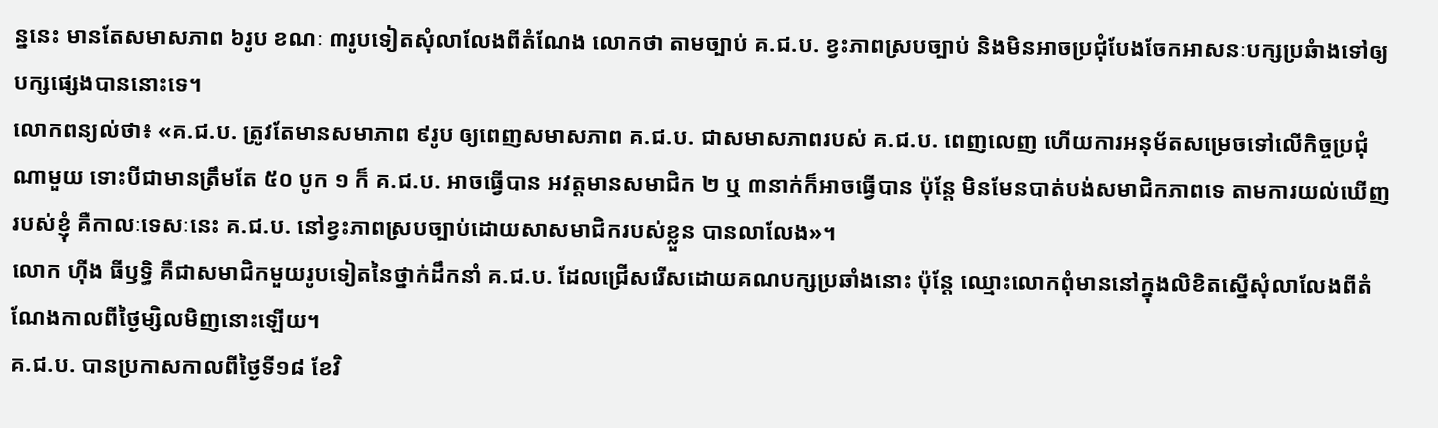ន្ននេះ មានតែសមាសភាព ៦រូប ខណៈ ៣រូបទៀតសុំលាលែងពីតំណែង លោកថា តាមច្បាប់ គ.ជ.ប. ខ្វះភាពស្របច្បាប់ និងមិនអាចប្រជុំបែងចែកអាសនៈបក្សប្រឆំាងទៅឲ្យបក្សផ្សេងបាននោះទេ។
លោកពន្យល់ថា៖ «គ.ជ.ប. ត្រូវតែមានសមាភាព ៩រូប ឲ្យពេញសមាសភាព គ.ជ.ប. ជាសមាសភាពរបស់ គ.ជ.ប. ពេញលេញ ហើយការអនុម័តសម្រេចទៅលើកិច្ចប្រជុំណាមួយ ទោះបីជាមានត្រឹមតែ ៥០ បូក ១ ក៏ គ.ជ.ប. អាចធ្វើបាន អវត្តមានសមាជិក ២ ឬ ៣នាក់ក៏អាចធ្វើបាន ប៉ុន្តែ មិនមែនបាត់បង់សមាជិកភាពទេ តាមការយល់ឃើញរបស់ខ្ញុំ គឺកាលៈទេសៈនេះ គ.ជ.ប. នៅខ្វះភាពស្របច្បាប់ដោយសាសមាជិករបស់ខ្លួន បានលាលែង»។
លោក ហ៊ីង ធីឫទ្ធិ គឺជាសមាជិកមួយរូបទៀតនៃថ្នាក់ដឹកនាំ គ.ជ.ប. ដែលជ្រើសរើសដោយគណបក្សប្រឆាំងនោះ ប៉ុន្តែ ឈ្មោះលោកពុំមាននៅក្នុងលិខិតស្នើសុំលាលែងពីតំណែងកាលពីថ្ងៃម្សិលមិញនោះឡើយ។
គ.ជ.ប. បានប្រកាសកាលពីថ្ងៃទី១៨ ខែវិ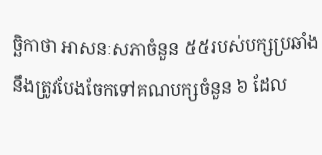ច្ឆិកាថា អាសនៈសភាចំនួន ៥៥របស់បក្សប្រឆាំង នឹងត្រូវបែងចែកទៅគណបក្សចំនួន ៦ ដែល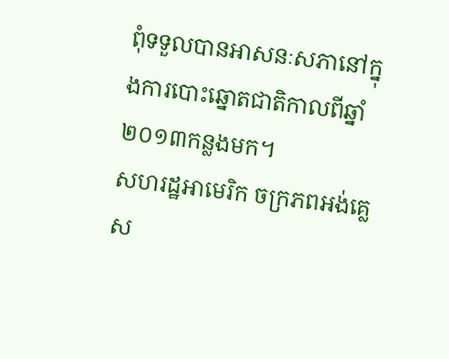ពុំទទួលបានអាសនៈសភានៅក្នុងការបោះឆ្នោតជាតិកាលពីឆ្នាំ២០១៣កន្លងមក។
សហរដ្ឋអាមេរិក ចក្រភពអង់គ្លេស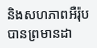និងសហភាពអឺរ៉ុប បានព្រមានដា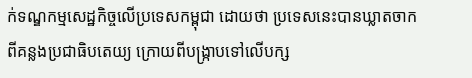ក់ទណ្ឌកម្មសេដ្ឋកិច្ចលើប្រទេសកម្ពុជា ដោយថា ប្រទេសនេះបានឃ្លាតចាកពីគន្លងប្រជាធិបតេយ្យ ក្រោយពីបង្ក្រាបទៅលើបក្ស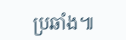ប្រឆាំង៕